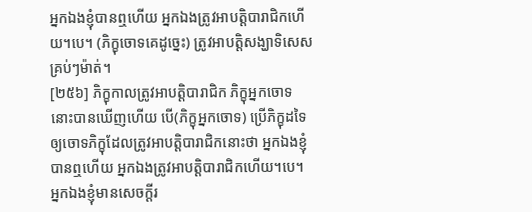អ្នកឯងខ្ញុំបានឮហើយ អ្នកឯងត្រូវអាបត្តិបារាជិកហើយ។បេ។ (ភិក្ខុចោទគេដូច្នេះ) ត្រូវអាបត្តិសង្ឃាទិសេសគ្រប់ៗម៉ាត់។
[២៥៦] ភិក្ខុកាលត្រូវអាបត្តិបារាជិក ភិក្ខុអ្នកចោទនោះបានឃើញហើយ បើ(ភិក្ខុអ្នកចោទ) ប្រើភិក្ខុដទៃឲ្យចោទភិក្ខុដែលត្រូវអាបត្តិបារាជិកនោះថា អ្នកឯងខ្ញុំបានឮហើយ អ្នកឯងត្រូវអាបត្តិបារាជិកហើយ។បេ។ អ្នកឯងខ្ញុំមានសេចក្តីរ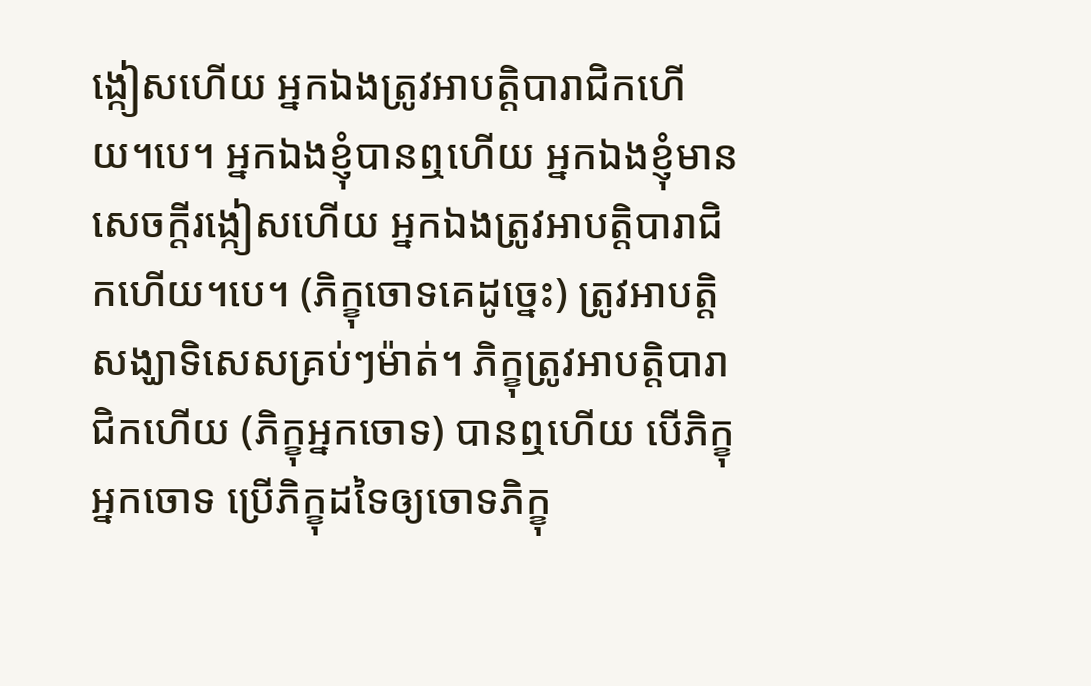ង្កៀសហើយ អ្នកឯងត្រូវអាបត្តិបារាជិកហើយ។បេ។ អ្នកឯងខ្ញុំបានឮហើយ អ្នកឯងខ្ញុំមានសេចក្តីរង្កៀសហើយ អ្នកឯងត្រូវអាបត្តិបារាជិកហើយ។បេ។ (ភិក្ខុចោទគេដូច្នេះ) ត្រូវអាបត្តិសង្ឃាទិសេសគ្រប់ៗម៉ាត់។ ភិក្ខុត្រូវអាបត្តិបារាជិកហើយ (ភិក្ខុអ្នកចោទ) បានឮហើយ បើភិក្ខុអ្នកចោទ ប្រើភិក្ខុដទៃឲ្យចោទភិក្ខុ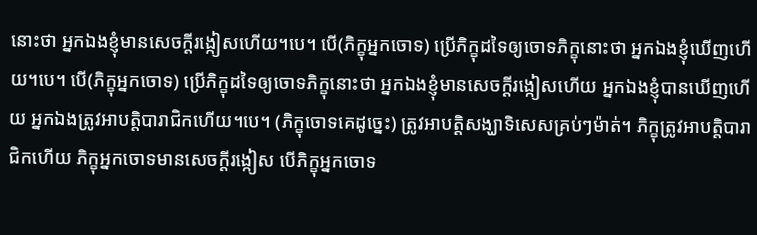នោះថា អ្នកឯងខ្ញុំមានសេចក្តីរង្កៀសហើយ។បេ។ បើ(ភិក្ខុអ្នកចោទ) ប្រើភិក្ខុដទៃឲ្យចោទភិក្ខុនោះថា អ្នកឯងខ្ញុំឃើញហើយ។បេ។ បើ(ភិក្ខុអ្នកចោទ) ប្រើភិក្ខុដទៃឲ្យចោទភិក្ខុនោះថា អ្នកឯងខ្ញុំមានសេចក្តីរង្កៀសហើយ អ្នកឯងខ្ញុំបានឃើញហើយ អ្នកឯងត្រូវអាបត្តិបារាជិកហើយ។បេ។ (ភិក្ខុចោទគេដូច្នេះ) ត្រូវអាបត្តិសង្ឃាទិសេសគ្រប់ៗម៉ាត់។ ភិក្ខុត្រូវអាបត្តិបារាជិកហើយ ភិក្ខុអ្នកចោទមានសេចក្តីរង្កៀស បើភិក្ខុអ្នកចោទ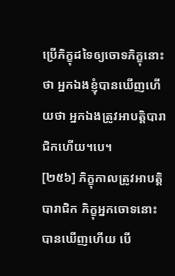ប្រើភិក្ខុដទៃឲ្យចោទភិក្ខុនោះថា អ្នកឯងខ្ញុំបានឃើញហើយថា អ្នកឯងត្រូវអាបត្តិបារាជិកហើយ។បេ។
[២៥៦] ភិក្ខុកាលត្រូវអាបត្តិបារាជិក ភិក្ខុអ្នកចោទនោះបានឃើញហើយ បើ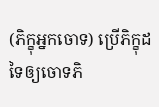(ភិក្ខុអ្នកចោទ) ប្រើភិក្ខុដទៃឲ្យចោទភិ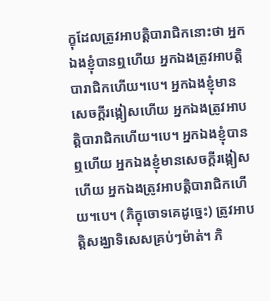ក្ខុដែលត្រូវអាបត្តិបារាជិកនោះថា អ្នកឯងខ្ញុំបានឮហើយ អ្នកឯងត្រូវអាបត្តិបារាជិកហើយ។បេ។ អ្នកឯងខ្ញុំមានសេចក្តីរង្កៀសហើយ អ្នកឯងត្រូវអាបត្តិបារាជិកហើយ។បេ។ អ្នកឯងខ្ញុំបានឮហើយ អ្នកឯងខ្ញុំមានសេចក្តីរង្កៀសហើយ អ្នកឯងត្រូវអាបត្តិបារាជិកហើយ។បេ។ (ភិក្ខុចោទគេដូច្នេះ) ត្រូវអាបត្តិសង្ឃាទិសេសគ្រប់ៗម៉ាត់។ ភិ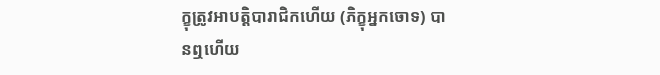ក្ខុត្រូវអាបត្តិបារាជិកហើយ (ភិក្ខុអ្នកចោទ) បានឮហើយ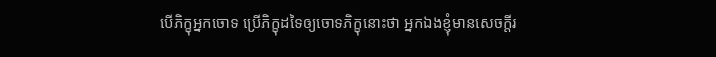បើភិក្ខុអ្នកចោទ ប្រើភិក្ខុដទៃឲ្យចោទភិក្ខុនោះថា អ្នកឯងខ្ញុំមានសេចក្តីរ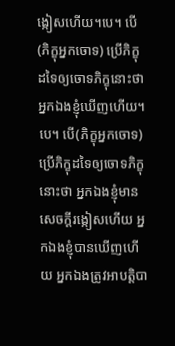ង្កៀសហើយ។បេ។ បើ(ភិក្ខុអ្នកចោទ) ប្រើភិក្ខុដទៃឲ្យចោទភិក្ខុនោះថា អ្នកឯងខ្ញុំឃើញហើយ។បេ។ បើ(ភិក្ខុអ្នកចោទ) ប្រើភិក្ខុដទៃឲ្យចោទភិក្ខុនោះថា អ្នកឯងខ្ញុំមានសេចក្តីរង្កៀសហើយ អ្នកឯងខ្ញុំបានឃើញហើយ អ្នកឯងត្រូវអាបត្តិបា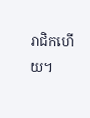រាជិកហើយ។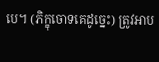បេ។ (ភិក្ខុចោទគេដូច្នេះ) ត្រូវអាប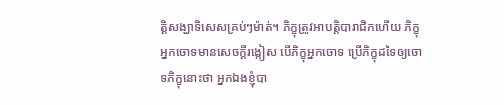ត្តិសង្ឃាទិសេសគ្រប់ៗម៉ាត់។ ភិក្ខុត្រូវអាបត្តិបារាជិកហើយ ភិក្ខុអ្នកចោទមានសេចក្តីរង្កៀស បើភិក្ខុអ្នកចោទ ប្រើភិក្ខុដទៃឲ្យចោទភិក្ខុនោះថា អ្នកឯងខ្ញុំបា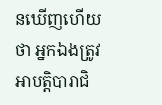នឃើញហើយថា អ្នកឯងត្រូវអាបត្តិបារាជិ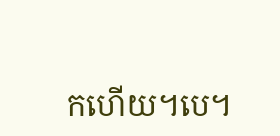កហើយ។បេ។